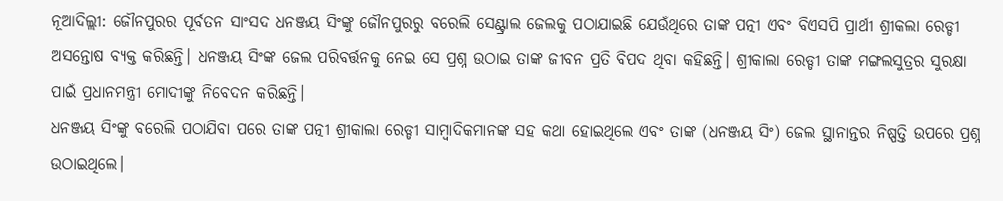ନୂଆଦିଲ୍ଲୀ: ଜୌନପୁରର ପୂର୍ବତନ ସାଂସଦ ଧନଞ୍ଜୟ ସିଂଙ୍କୁ ଜୌନପୁରରୁ ବରେଲି ସେଣ୍ଟ୍ରାଲ ଜେଲକୁ ପଠାଯାଇଛି ଯେଉଁଥିରେ ତାଙ୍କ ପତ୍ନୀ ଏବଂ ବିଏସପି ପ୍ରାର୍ଥୀ ଶ୍ରୀକଲା ରେଡ୍ଡୀ ଅସନ୍ତୋଷ ବ୍ୟକ୍ତ କରିଛନ୍ତି। ଧନଞ୍ଜୟ ସିଂଙ୍କ ଜେଲ ପରିବର୍ତ୍ତନକୁ ନେଇ ସେ ପ୍ରଶ୍ନ ଉଠାଇ ତାଙ୍କ ଜୀବନ ପ୍ରତି ବିପଦ ଥିବା କହିଛନ୍ତି। ଶ୍ରୀକାଲା ରେଡ୍ଡୀ ତାଙ୍କ ମଙ୍ଗଲସୁତ୍ରର ସୁରକ୍ଷା ପାଇଁ ପ୍ରଧାନମନ୍ତ୍ରୀ ମୋଦୀଙ୍କୁ ନିବେଦନ କରିଛନ୍ତି।
ଧନଞ୍ଜୟ ସିଂଙ୍କୁ ବରେଲି ପଠାଯିବା ପରେ ତାଙ୍କ ପତ୍ନୀ ଶ୍ରୀକାଲା ରେଡ୍ଡୀ ସାମ୍ବାଦିକମାନଙ୍କ ସହ କଥା ହୋଇଥିଲେ ଏବଂ ତାଙ୍କ (ଧନଞ୍ଜୟ ସିଂ) ଜେଲ ସ୍ଥାନାନ୍ତର ନିଷ୍ପତ୍ତି ଉପରେ ପ୍ରଶ୍ନ ଉଠାଇଥିଲେ।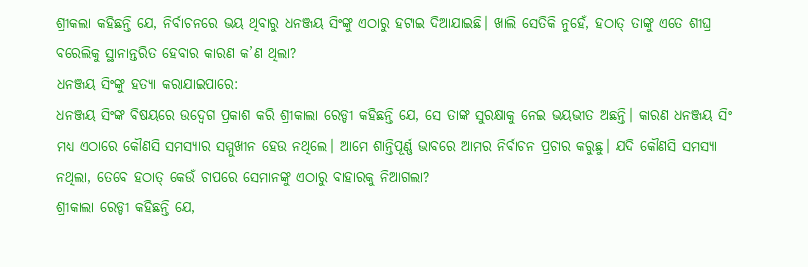ଶ୍ରୀକଲା କହିଛନ୍ତି ଯେ, ନିର୍ବାଚନରେ ଭୟ ଥିବାରୁ ଧନଞ୍ଜୟ ସିଂଙ୍କୁ ଏଠାରୁ ହଟାଇ ଦିଆଯାଇଛି। ଖାଲି ସେତିକି ନୁହେଁ, ହଠାତ୍ ତାଙ୍କୁ ଏତେ ଶୀଘ୍ର ବରେଲିକୁ ସ୍ଥାନାନ୍ତରିତ ହେବାର କାରଣ କ’ଣ ଥିଲା?
ଧନଞ୍ଜୟ ସିଂଙ୍କୁ ହତ୍ୟା କରାଯାଇପାରେ:
ଧନଞ୍ଜୟ ସିଂଙ୍କ ବିଷୟରେ ଉଦ୍ବେଗ ପ୍ରକାଶ କରି ଶ୍ରୀକାଲା ରେଡ୍ଡୀ କହିଛନ୍ତି ଯେ, ସେ ତାଙ୍କ ସୁରକ୍ଷାକୁ ନେଇ ଭୟଭୀତ ଅଛନ୍ତି। କାରଣ ଧନଞ୍ଜୟ ସିଂ ମଧ୍ୟ ଏଠାରେ କୌଣସି ସମସ୍ୟାର ସମ୍ମୁଖୀନ ହେଉ ନଥିଲେ। ଆମେ ଶାନ୍ତିପୂର୍ଣ୍ଣ ଭାବରେ ଆମର ନିର୍ବାଚନ ପ୍ରଚାର କରୁଛୁ। ଯଦି କୌଣସି ସମସ୍ୟା ନଥିଲା, ତେବେ ହଠାତ୍ କେଉଁ ଚାପରେ ସେମାନଙ୍କୁ ଏଠାରୁ ବାହାରକୁ ନିଆଗଲା?
ଶ୍ରୀକାଲା ରେଡ୍ଡୀ କହିଛନ୍ତି ଯେ,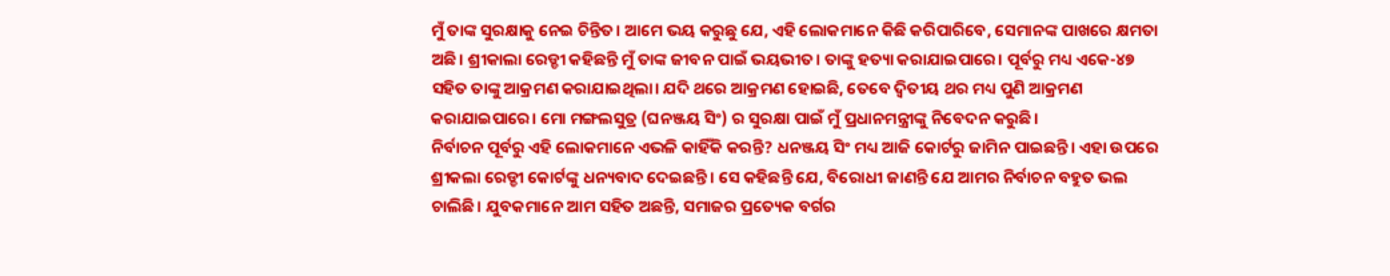ମୁଁ ତାଙ୍କ ସୁରକ୍ଷାକୁ ନେଇ ଚିନ୍ତିତ। ଆମେ ଭୟ କରୁଛୁ ଯେ, ଏହି ଲୋକମାନେ କିଛି କରିପାରିବେ, ସେମାନଙ୍କ ପାଖରେ କ୍ଷମତା ଅଛି। ଶ୍ରୀକାଲା ରେଡ୍ଡୀ କହିଛନ୍ତି ମୁଁ ତାଙ୍କ ଜୀବନ ପାଇଁ ଭୟଭୀତ। ତାଙ୍କୁ ହତ୍ୟା କରାଯାଇପାରେ। ପୂର୍ବରୁ ମଧ୍ୟ ଏକେ-୪୭ ସହିତ ତାଙ୍କୁ ଆକ୍ରମଣ କରାଯାଇଥିଲା। ଯଦି ଥରେ ଆକ୍ରମଣ ହୋଇଛି, ତେବେ ଦ୍ଵିତୀୟ ଥର ମଧ୍ୟ ପୁଣି ଆକ୍ରମଣ କରାଯାଇପାରେ। ମୋ ମଙ୍ଗଲସୁତ୍ର (ଘନଞ୍ଜୟ ସିଂ) ର ସୁରକ୍ଷା ପାଇଁ ମୁଁ ପ୍ରଧାନମନ୍ତ୍ରୀଙ୍କୁ ନିବେଦନ କରୁଛି।
ନିର୍ବାଚନ ପୂର୍ବରୁ ଏହି ଲୋକମାନେ ଏଭଳି କାହିଁକି କରନ୍ତି? ଧନଞ୍ଜୟ ସିଂ ମଧ୍ୟ ଆଜି କୋର୍ଟରୁ ଜାମିନ ପାଇଛନ୍ତି। ଏହା ଉପରେ ଶ୍ରୀକଲା ରେଡ୍ଡୀ କୋର୍ଟଙ୍କୁ ଧନ୍ୟବାଦ ଦେଇଛନ୍ତି। ସେ କହିଛନ୍ତି ଯେ, ବିରୋଧୀ ଜାଣନ୍ତି ଯେ ଆମର ନିର୍ବାଚନ ବହୁତ ଭଲ ଚାଲିଛି। ଯୁବକମାନେ ଆମ ସହିତ ଅଛନ୍ତି, ସମାଜର ପ୍ରତ୍ୟେକ ବର୍ଗର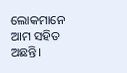ଲୋକମାନେ ଆମ ସହିତ ଅଛନ୍ତି।